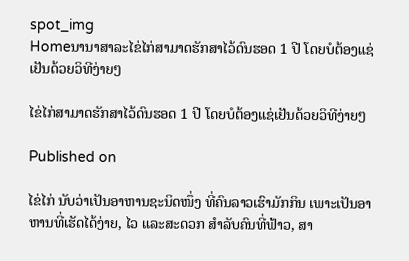spot_img
Homeນານາສາລະໄຂ່ໄກ່ສາມາດຮັກສາໄວ້ດົນຮອດ 1 ປີ ໂດຍບໍຕ້ອງແຊ່ເຢັນດ້ວຍວິທີງ່າຍໆ

ໄຂ່ໄກ່ສາມາດຮັກສາໄວ້ດົນຮອດ 1 ປີ ໂດຍບໍຕ້ອງແຊ່ເຢັນດ້ວຍວິທີງ່າຍໆ

Published on

ໄຂ່ໄກ່ ນັບວ່າເປັນອາຫານຊະນິດໜຶ່ງ ທີ່ຄົນລາວເຮົາມັກກິນ ເພາະເປັນອາຫານທີ່ເຮັດໄດ້ງ່າຍ, ໄວ ແລະສະດວກ ສຳລັບຄົນທີ່ຟ້າວ, ສາ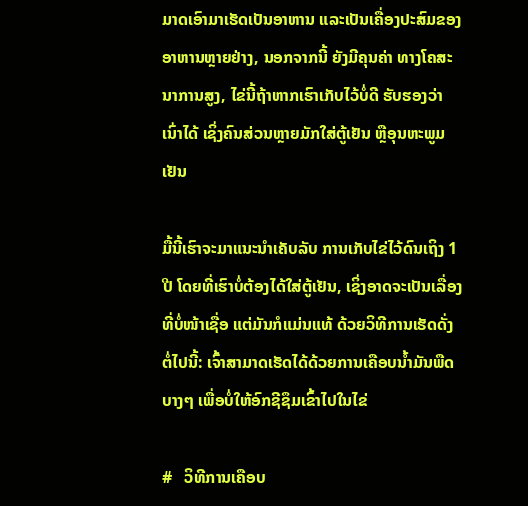ມາດເອົາມາເຮັດເປັນອາຫານ ແລະເປັນເຄື່ອງປະສົມຂອງອາຫານຫຼາຍຢ່າງ, ນອກຈາກນີ້ ຍັງມີຄຸນຄ່າ ທາງໂຄສະນາການສູງ, ໄຂ່ນີ້ຖ້າຫາກເຮົາເກັບໄວ້ບໍ່ດີ ຮັບຮອງວ່າເນົ່າໄດ້ ເຊິ່ງຄົນສ່ວນຫຼາຍມັກໃສ່ຕູ້ເຢັນ ຫຼືອຸນຫະພູມເຢັນ

ມື້ນີ້ເຮົາຈະມາແນະນຳເຄັບລັບ ການເກັບໄຂ່ໄວ້ດົນເຖິງ 1 ປີ ໂດຍທີ່ເຮົາບໍ່ຕ້ອງໄດ້ໃສ່ຕູ້ເຢັນ, ເຊິ່ງອາດຈະເປັນເລື່ອງທີ່ບໍ່ໜ້າເຊື່ອ ແຕ່ມັນກໍແມ່ນແທ້ ດ້ວຍວິທີການເຮັດດັ່ງຕໍ່ໄປນີ້: ເຈົ້າສາມາດເຮັດໄດ້ດ້ວຍການເຄືອບນໍ້າມັນພືດບາງໆ ເພື່ອບໍ່ໃຫ້ອົກຊີຊຶມເຂົ້າໄປໃນໄຂ່

#   ວິທີການເຄືອບ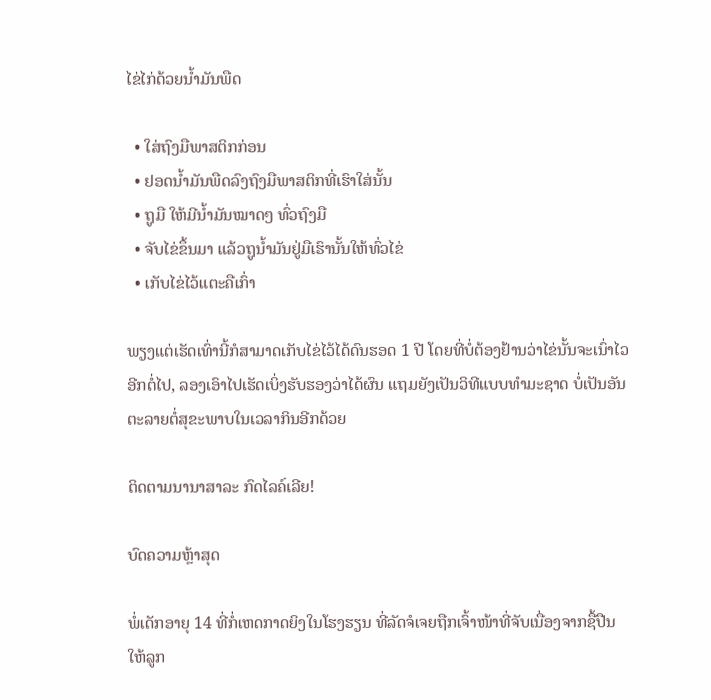ໄຂ່ໄກ່ດ້ວຍນໍ້າມັນພືດ

  • ໃສ່ຖົງມືພາສຕິກກ່ອນ
  • ຢອດນໍ້າມັນພືດລົງຖົງມືພາສຕິກທີ່ເຮົາໃສ່ນັ້ນ
  • ຖູມື ໃຫ້ມີນໍ້າມັນໝາດໆ ທົ່ວຖົງມື
  • ຈັບໄຂ່ຂຶ້ນມາ ແລ້ວຖູນໍ້າມັນຢູ່ມືເຮົານັ້ນໃຫ້ທົ່ວໄຂ່
  • ເກັບໄຂ່ໄວ້ແຕະຄືເກົ່າ

ພຽງແຕ່ເຮັດເທົ່ານີ້ກໍສາມາດເກັບໄຂ່ໄວ້ໄດ້ດົນຮອດ 1 ປີ ໂດຍທີ່ບໍ່ຕ້ອງຢ້ານວ່າໄຂ່ນັ້ນຈະເນົ່າໄວອີກຕໍ່ໄປ, ລອງເອົາໄປເຮັດເບິ່ງຮັບຮອງວ່າໄດ້ຜົນ ແຖມຍັງເປັນວິທີແບບທຳມະຊາດ ບໍ່ເປັນອັນຕະລາຍຕໍ່ສຸຂະພາບໃນເວລາກິນອີກດ້ວຍ

ຕິດຕາມນານາສາລະ ກົດໄລຄ໌ເລີຍ!

ບົດຄວາມຫຼ້າສຸດ

ພໍ່ເດັກອາຍຸ 14 ທີ່ກໍ່ເຫດກາດຍິງໃນໂຮງຮຽນ ທີ່ລັດຈໍເຈຍຖືກເຈົ້າໜ້າທີ່ຈັບເນື່ອງຈາກຊື້ປືນໃຫ້ລູກ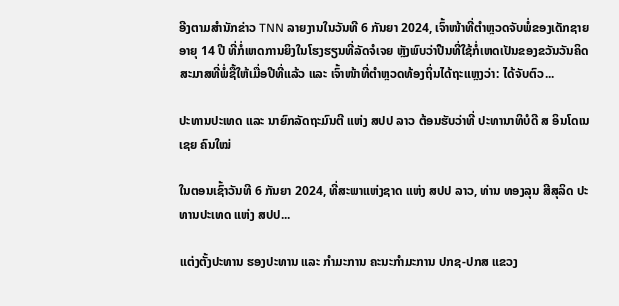ອີງຕາມສຳນັກຂ່າວ TNN ລາຍງານໃນວັນທີ 6 ກັນຍາ 2024, ເຈົ້າໜ້າທີ່ຕຳຫຼວດຈັບພໍ່ຂອງເດັກຊາຍອາຍຸ 14 ປີ ທີ່ກໍ່ເຫດການຍິງໃນໂຮງຮຽນທີ່ລັດຈໍເຈຍ ຫຼັງພົບວ່າປືນທີ່ໃຊ້ກໍ່ເຫດເປັນຂອງຂວັນວັນຄິດສະມາສທີ່ພໍ່ຊື້ໃຫ້ເມື່ອປີທີ່ແລ້ວ ແລະ ເຈົ້າໜ້າທີ່ຕຳຫຼວດທ້ອງຖິ່ນໄດ້ຖະແຫຼງວ່າ: ໄດ້ຈັບຕົວ...

ປະທານປະເທດ ແລະ ນາຍົກລັດຖະມົນຕີ ແຫ່ງ ສປປ ລາວ ຕ້ອນຮັບວ່າທີ່ ປະທານາທິບໍດີ ສ ອິນໂດເນເຊຍ ຄົນໃໝ່

ໃນຕອນເຊົ້າວັນທີ 6 ກັນຍາ 2024, ທີ່ສະພາແຫ່ງຊາດ ແຫ່ງ ສປປ ລາວ, ທ່ານ ທອງລຸນ ສີສຸລິດ ປະທານປະເທດ ແຫ່ງ ສປປ...

ແຕ່ງຕັ້ງປະທານ ຮອງປະທານ ແລະ ກຳມະການ ຄະນະກຳມະການ ປກຊ-ປກສ ແຂວງ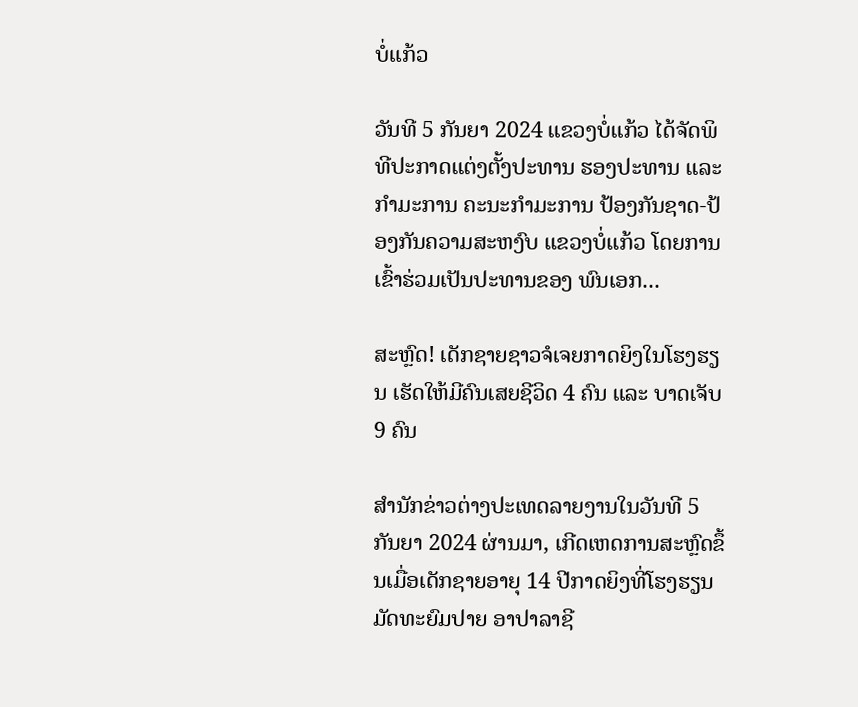ບໍ່ແກ້ວ

ວັນທີ 5 ກັນຍາ 2024 ແຂວງບໍ່ແກ້ວ ໄດ້ຈັດພິທີປະກາດແຕ່ງຕັ້ງປະທານ ຮອງປະທານ ແລະ ກຳມະການ ຄະນະກຳມະການ ປ້ອງກັນຊາດ-ປ້ອງກັນຄວາມສະຫງົບ ແຂວງບໍ່ແກ້ວ ໂດຍການເຂົ້າຮ່ວມເປັນປະທານຂອງ ພົນເອກ...

ສະຫຼົດ! ເດັກຊາຍຊາວຈໍເຈຍກາດຍິງໃນໂຮງຮຽນ ເຮັດໃຫ້ມີຄົນເສຍຊີວິດ 4 ຄົນ ແລະ ບາດເຈັບ 9 ຄົນ

ສຳນັກຂ່າວຕ່າງປະເທດລາຍງານໃນວັນທີ 5 ກັນຍາ 2024 ຜ່ານມາ, ເກີດເຫດການສະຫຼົດຂຶ້ນເມື່ອເດັກຊາຍອາຍຸ 14 ປີກາດຍິງທີ່ໂຮງຮຽນມັດທະຍົມປາຍ ອາປາລາຊີ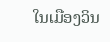ໃນເມືອງວິນ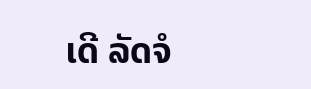ເດີ ລັດຈໍ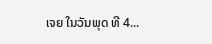ເຈຍ ໃນວັນພຸດ ທີ 4...